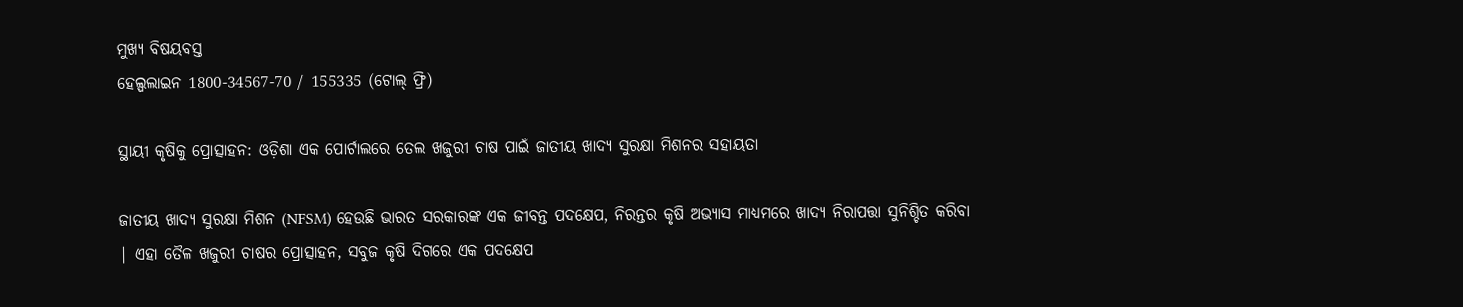ମୁଖ୍ୟ ବିଷୟବସ୍ତ
ହେଲ୍ପଲାଇନ 1800-34567-70 / 155335 (ଟୋଲ୍ ଫ୍ରି)

ସ୍ଥାୟୀ କୃଷିକୁ ପ୍ରୋତ୍ସାହନ: ଓଡ଼ିଶା ଏକ ପୋର୍ଟାଲରେ ତେଲ ଖଜୁରୀ ଚାଷ ପାଇଁ ଜାତୀୟ ଖାଦ୍ୟ ସୁରକ୍ଷା ମିଶନର ସହାୟତା

ଜାତୀୟ ଖାଦ୍ୟ ସୁରକ୍ଷା ମିଶନ (NFSM) ହେଉଛି ଭାରତ ସରକାରଙ୍କ ଏକ ଜୀବନ୍ତ ପଦକ୍ଷେପ, ନିରନ୍ତର କୃଷି ଅଭ୍ୟାସ ମାଧ୍ୟମରେ ଖାଦ୍ୟ ନିରାପତ୍ତା ସୁନିଶ୍ଚିତ କରିବା | ଏହା ତୈଳ ଖଜୁରୀ ଚାଷର ପ୍ରୋତ୍ସାହନ, ସବୁଜ କୃଷି ଦିଗରେ ଏକ ପଦକ୍ଷେପ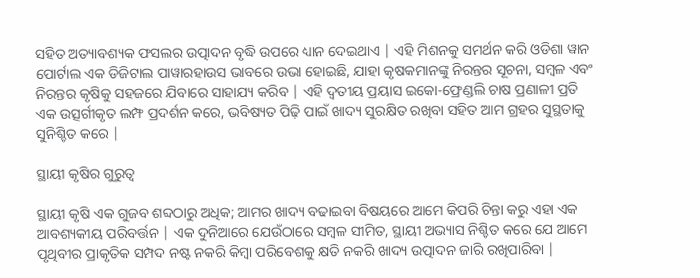ସହିତ ଅତ୍ୟାବଶ୍ୟକ ଫସଲର ଉତ୍ପାଦନ ବୃଦ୍ଧି ଉପରେ ଧ୍ୟାନ ଦେଇଥାଏ | ଏହି ମିଶନକୁ ସମର୍ଥନ କରି ଓଡିଶା ୱାନ ପୋର୍ଟାଲ ଏକ ଡିଜିଟାଲ ପାୱାରହାଉସ ଭାବରେ ଉଭା ହୋଇଛି, ଯାହା କୃଷକମାନଙ୍କୁ ନିରନ୍ତର ସୂଚନା, ସମ୍ବଳ ଏବଂ ନିରନ୍ତର କୃଷିକୁ ସହଜରେ ଯିବାରେ ସାହାଯ୍ୟ କରିବ | ଏହି ଦ୍ୱତୀୟ ପ୍ରୟାସ ଇକୋ-ଫ୍ରେଣ୍ଡଲି ଚାଷ ପ୍ରଣାଳୀ ପ୍ରତି ଏକ ଉତ୍ସର୍ଗୀକୃତ ଲମ୍ଫ ପ୍ରଦର୍ଶନ କରେ, ଭବିଷ୍ୟତ ପିଢ଼ି ପାଇଁ ଖାଦ୍ୟ ସୁରକ୍ଷିତ ରଖିବା ସହିତ ଆମ ଗ୍ରହର ସୁସ୍ଥତାକୁ ସୁନିଶ୍ଚିତ କରେ |

ସ୍ଥାୟୀ କୃଷିର ଗୁରୁତ୍ୱ

ସ୍ଥାୟୀ କୃଷି ଏକ ଗୁଜବ ଶବ୍ଦଠାରୁ ଅଧିକ; ଆମର ଖାଦ୍ୟ ବଢାଇବା ବିଷୟରେ ଆମେ କିପରି ଚିନ୍ତା କରୁ ଏହା ଏକ ଆବଶ୍ୟକୀୟ ପରିବର୍ତ୍ତନ | ଏକ ଦୁନିଆରେ ଯେଉଁଠାରେ ସମ୍ବଳ ସୀମିତ, ସ୍ଥାୟୀ ଅଭ୍ୟାସ ନିଶ୍ଚିତ କରେ ଯେ ଆମେ ପୃଥିବୀର ପ୍ରାକୃତିକ ସମ୍ପଦ ନଷ୍ଟ ନକରି କିମ୍ବା ପରିବେଶକୁ କ୍ଷତି ନକରି ଖାଦ୍ୟ ଉତ୍ପାଦନ ଜାରି ରଖିପାରିବା |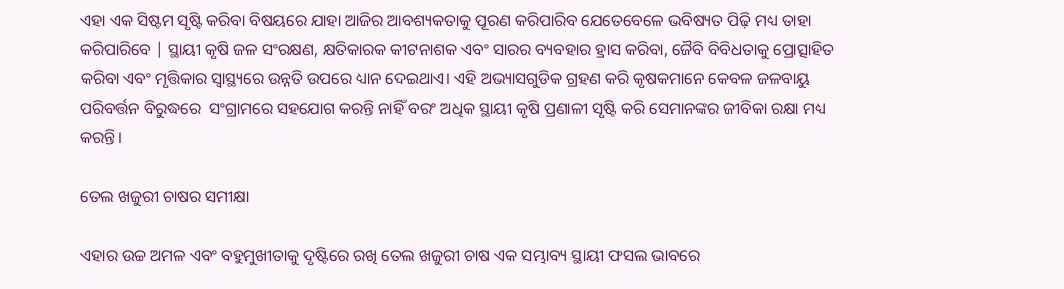ଏହା ଏକ ସିଷ୍ଟମ ସୃଷ୍ଟି କରିବା ବିଷୟରେ ଯାହା ଆଜିର ଆବଶ୍ୟକତାକୁ ପୂରଣ କରିପାରିବ ଯେତେବେଳେ ଭବିଷ୍ୟତ ପିଢ଼ି ମଧ୍ୟ ତାହା କରିପାରିବେ | ସ୍ଥାୟୀ କୃଷି ଜଳ ସଂରକ୍ଷଣ, କ୍ଷତିକାରକ କୀଟନାଶକ ଏବଂ ସାରର ବ୍ୟବହାର ହ୍ରାସ କରିବା, ଜୈବି ବିବିଧତାକୁ ପ୍ରୋତ୍ସାହିତ କରିବା ଏବଂ ମୃତ୍ତିକାର ସ୍ୱାସ୍ଥ୍ୟରେ ଉନ୍ନତି ଉପରେ ଧ୍ୟାନ ଦେଇଥାଏ। ଏହି ଅଭ୍ୟାସଗୁଡିକ ଗ୍ରହଣ କରି କୃଷକମାନେ କେବଳ ଜଳବାୟୁ ପରିବର୍ତ୍ତନ ବିରୁଦ୍ଧରେ  ସଂଗ୍ରାମରେ ସହଯୋଗ କରନ୍ତି ନାହିଁ ବରଂ ଅଧିକ ସ୍ଥାୟୀ କୃଷି ପ୍ରଣାଳୀ ସୃଷ୍ଟି କରି ସେମାନଙ୍କର ଜୀବିକା ରକ୍ଷା ମଧ୍ୟ କରନ୍ତି।

ତେଲ ଖଜୁରୀ ଚାଷର ସମୀକ୍ଷା

ଏହାର ଉଚ୍ଚ ଅମଳ ଏବଂ ବହୁମୁଖୀତାକୁ ଦୃଷ୍ଟିରେ ରଖି ତେଲ ଖଜୁରୀ ଚାଷ ଏକ ସମ୍ଭାବ୍ୟ ସ୍ଥାୟୀ ଫସଲ ଭାବରେ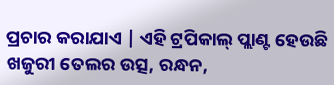ପ୍ରଚାର କରାଯାଏ | ଏହି ଟ୍ରପିକାଲ୍ ପ୍ଲାଣ୍ଟ ହେଉଛି ଖଜୁରୀ ତେଲର ଉତ୍ସ, ରନ୍ଧନ,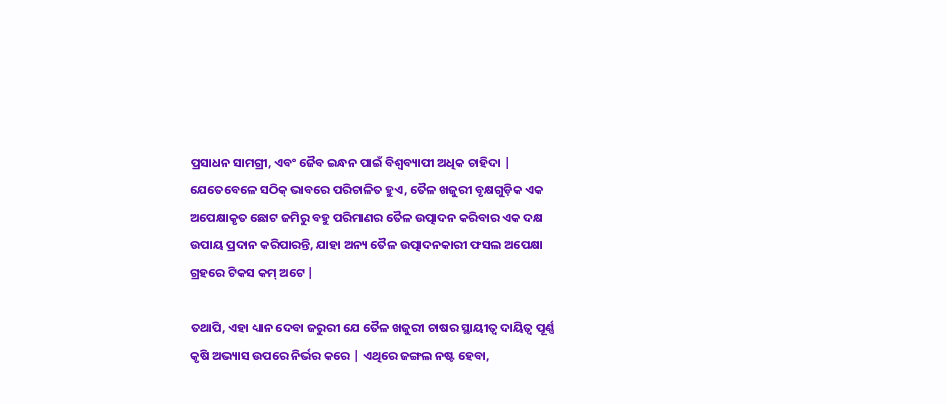ପ୍ରସାଧନ ସାମଗ୍ରୀ, ଏବଂ ଜୈବ ଇନ୍ଧନ ପାଇଁ ବିଶ୍ୱବ୍ୟାପୀ ଅଧିକ ଚାହିଦା | ଯେତେବେଳେ ସଠିକ୍ ଭାବରେ ପରିଚାଳିତ ହୁଏ, ତୈଳ ଖଜୁରୀ ବୃକ୍ଷଗୁଡ଼ିକ ଏକ ଅପେକ୍ଷାକୃତ ଛୋଟ ଜମିରୁ ବହୁ ପରିମାଣର ତୈଳ ଉତ୍ପାଦନ କରିବାର ଏକ ଦକ୍ଷ ଉପାୟ ପ୍ରଦାନ କରିପାରନ୍ତି, ଯାହା ଅନ୍ୟ ତୈଳ ଉତ୍ପାଦନକାରୀ ଫସଲ ଅପେକ୍ଷା ଗ୍ରହରେ ଟିକସ କମ୍ ଅଟେ |

ତଥାପି, ଏହା ଧ୍ୟାନ ଦେବା ଜରୁରୀ ଯେ ତୈଳ ଖଜୁରୀ ଚାଷର ସ୍ଥାୟୀତ୍ୱ ଦାୟିତ୍ୱ ପୂର୍ଣ୍ଣ କୃଷି ଅଭ୍ୟାସ ଉପରେ ନିର୍ଭର କରେ | ଏଥିରେ ଜଙ୍ଗଲ ନଷ୍ଟ ହେବା,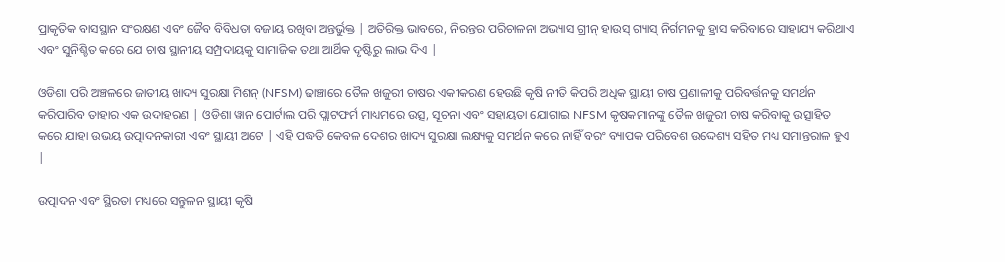ପ୍ରାକୃତିକ ବାସସ୍ଥାନ ସଂରକ୍ଷଣ ଏବଂ ଜୈବ ବିବିଧତା ବଜାୟ ରଖିବା ଅନ୍ତର୍ଭୁକ୍ତ | ଅତିରିକ୍ତ ଭାବରେ, ନିରନ୍ତର ପରିଚାଳନା ଅଭ୍ୟାସ ଗ୍ରୀନ୍ ହାଉସ୍ ଗ୍ୟାସ୍ ନିର୍ଗମନକୁ ହ୍ରାସ କରିବାରେ ସାହାଯ୍ୟ କରିଥାଏ ଏବଂ ସୁନିଶ୍ଚିତ କରେ ଯେ ଚାଷ ସ୍ଥାନୀୟ ସମ୍ପ୍ରଦାୟକୁ ସାମାଜିକ ତଥା ଆର୍ଥିକ ଦୃଷ୍ଟିରୁ ଲାଭ ଦିଏ |

ଓଡିଶା ପରି ଅଞ୍ଚଳରେ ଜାତୀୟ ଖାଦ୍ୟ ସୁରକ୍ଷା ମିଶନ୍ (NFSM) ଢାଞ୍ଚାରେ ତୈଳ ଖଜୁରୀ ଚାଷର ଏକୀକରଣ ହେଉଛି କୃଷି ନୀତି କିପରି ଅଧିକ ସ୍ଥାୟୀ ଚାଷ ପ୍ରଣାଳୀକୁ ପରିବର୍ତ୍ତନକୁ ସମର୍ଥନ କରିପାରିବ ତାହାର ଏକ ଉଦାହରଣ | ଓଡିଶା ୱାନ ପୋର୍ଟାଲ ପରି ପ୍ଲାଟଫର୍ମ ମାଧ୍ୟମରେ ଉତ୍ସ, ସୂଚନା ଏବଂ ସହାୟତା ଯୋଗାଇ NFSM କୃଷକମାନଙ୍କୁ ତୈଳ ଖଜୁରୀ ଚାଷ କରିବାକୁ ଉତ୍ସାହିତ କରେ ଯାହା ଉଭୟ ଉତ୍ପାଦନକାରୀ ଏବଂ ସ୍ଥାୟୀ ଅଟେ | ଏହି ପଦ୍ଧତି କେବଳ ଦେଶର ଖାଦ୍ୟ ସୁରକ୍ଷା ଲକ୍ଷ୍ୟକୁ ସମର୍ଥନ କରେ ନାହିଁ ବରଂ ବ୍ୟାପକ ପରିବେଶ ଉଦ୍ଦେଶ୍ୟ ସହିତ ମଧ୍ୟ ସମାନ୍ତରାଳ ହୁଏ |

ଉତ୍ପାଦନ ଏବଂ ସ୍ଥିରତା ମଧ୍ୟରେ ସନ୍ତୁଳନ ସ୍ଥାୟୀ କୃଷି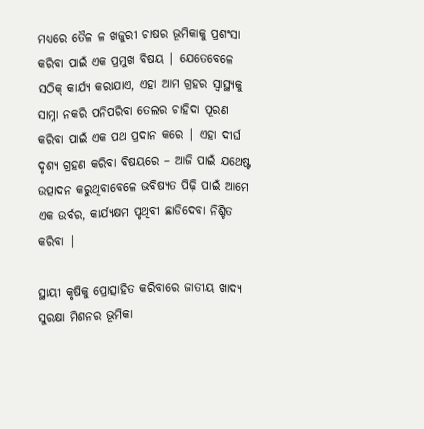ମଧ୍ୟରେ ତୈଳ ଳ ଖଜୁରୀ ଚାଷର ଭୂମିକାକୁ ପ୍ରଶଂସା କରିବା ପାଇଁ ଏକ ପ୍ରମୁଖ ବିଷୟ | ଯେତେବେଳେ ସଠିକ୍ କାର୍ଯ୍ୟ କରାଯାଏ, ଏହା ଆମ ଗ୍ରହର ସ୍ୱାସ୍ଥ୍ୟକୁ ସାମ୍ନା ନକରି ପନିପରିବା ତେଲର ଚାହିଦା ପୂରଣ କରିବା ପାଇଁ ଏକ ପଥ ପ୍ରଦାନ କରେ | ଏହା ଦୀର୍ଘ ଦୃଶ୍ୟ ଗ୍ରହଣ କରିବା ବିଷୟରେ – ଆଜି ପାଇଁ ଯଥେଷ୍ଟ ଉତ୍ପାଦନ କରୁଥିବାବେଳେ ଭବିଷ୍ୟତ ପିଢ଼ି ପାଇଁ ଆମେ ଏକ ଉର୍ବର, କାର୍ଯ୍ୟକ୍ଷମ ପୃଥିବୀ ଛାଡିଦେବା ନିଶ୍ଚିତ କରିବା |

ସ୍ଥାୟୀ କୃଷିକୁ ପ୍ରୋତ୍ସାହିତ କରିବାରେ ଜାତୀୟ ଖାଦ୍ୟ ସୁରକ୍ଷା ମିଶନର ଭୂମିକା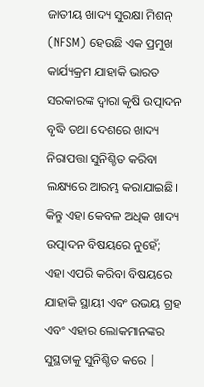ଜାତୀୟ ଖାଦ୍ୟ ସୁରକ୍ଷା ମିଶନ୍ (NFSM) ହେଉଛି ଏକ ପ୍ରମୁଖ କାର୍ଯ୍ୟକ୍ରମ ଯାହାକି ଭାରତ ସରକାରଙ୍କ ଦ୍ୱାରା କୃଷି ଉତ୍ପାଦନ ବୃଦ୍ଧି ତଥା ଦେଶରେ ଖାଦ୍ୟ ନିରାପତ୍ତା ସୁନିଶ୍ଚିତ କରିବା ଲକ୍ଷ୍ୟରେ ଆରମ୍ଭ କରାଯାଇଛି। କିନ୍ତୁ ଏହା କେବଳ ଅଧିକ ଖାଦ୍ୟ ଉତ୍ପାଦନ ବିଷୟରେ ନୁହେଁ; ଏହା ଏପରି କରିବା ବିଷୟରେ ଯାହାକି ସ୍ଥାୟୀ ଏବଂ ଉଭୟ ଗ୍ରହ ଏବଂ ଏହାର ଲୋକମାନଙ୍କର ସୁସ୍ଥତାକୁ ସୁନିଶ୍ଚିତ କରେ |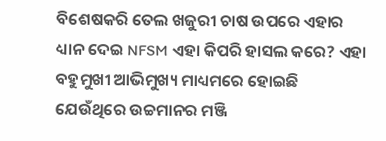ବିଶେଷକରି ତେଲ ଖଜୁରୀ ଚାଷ ଉପରେ ଏହାର ଧ୍ୟାନ ଦେଇ NFSM ଏହା କିପରି ହାସଲ କରେ? ଏହା ବହୁମୁଖୀ ଆଭିମୁଖ୍ୟ ମାଧ୍ୟମରେ ହୋଇଛି ଯେଉଁଥିରେ ଉଚ୍ଚମାନର ମଞ୍ଜି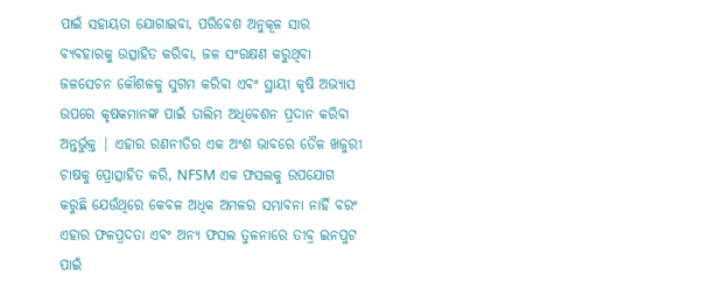ପାଇଁ ସହାୟତା ଯୋଗାଇବା, ପରିବେଶ ଅନୁକୂଳ ସାର ବ୍ୟବହାରକୁ ଉତ୍ସାହିତ କରିବା, ଜଳ ସଂରକ୍ଷଣ କରୁଥିବା ଜଳସେଚନ କୌଶଳକୁ ସୁଗମ କରିବା ଏବଂ ସ୍ଥାୟୀ କୃଷି ଅଭ୍ୟାସ ଉପରେ କୃଷକମାନଙ୍କ ପାଇଁ ତାଲିମ ଅଧିବେଶନ ପ୍ରଦାନ କରିବା ଅନ୍ତର୍ଭୁକ୍ତ | ଏହାର ରଣନୀତିର ଏକ ଅଂଶ ଭାବରେ ତୈଳ ଖଜୁରୀ ଚାଷକୁ ପ୍ରୋତ୍ସାହିତ କରି, NFSM ଏକ ଫସଲକୁ ଉପଯୋଗ କରୁଛି ଯେଉଁଥିରେ କେବଳ ଅଧିକ ଅମଳର ସମ୍ଭାବନା ନାହିଁ ବରଂ ଏହାର ଫଳପ୍ରଦତା ଏବଂ ଅନ୍ୟ ଫସଲ ତୁଳନାରେ ତୀବ୍ର ଇନପୁଟ ପାଇଁ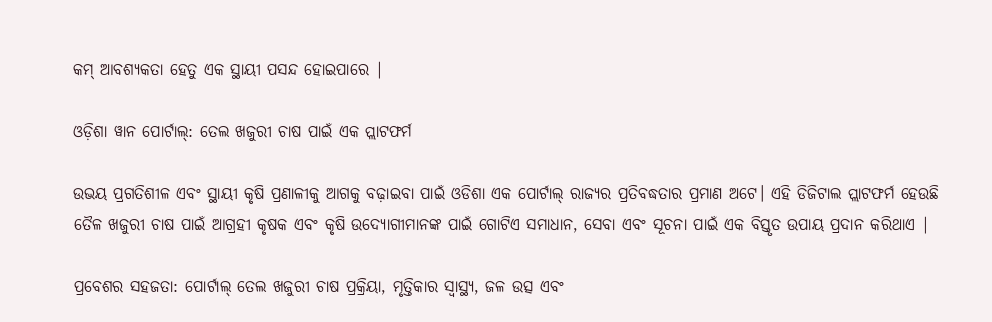କମ୍ ଆବଶ୍ୟକତା ହେତୁ ଏକ ସ୍ଥାୟୀ ପସନ୍ଦ ହୋଇପାରେ |

ଓଡ଼ିଶା ୱାନ ପୋର୍ଟାଲ୍: ତେଲ ଖଜୁରୀ ଚାଷ ପାଇଁ ଏକ ପ୍ଲାଟଫର୍ମ

ଉଭୟ ପ୍ରଗତିଶୀଳ ଏବଂ ସ୍ଥାୟୀ କୃଷି ପ୍ରଣାଳୀକୁ ଆଗକୁ ବଢ଼ାଇବା ପାଇଁ ଓଡିଶା ଏକ ପୋର୍ଟାଲ୍ ରାଜ୍ୟର ପ୍ରତିବଦ୍ଧତାର ପ୍ରମାଣ ଅଟେ। ଏହି ଡିଜିଟାଲ ପ୍ଲାଟଫର୍ମ ହେଉଛି ତୈଳ ଖଜୁରୀ ଚାଷ ପାଇଁ ଆଗ୍ରହୀ କୃଷକ ଏବଂ କୃଷି ଉଦ୍ୟୋଗୀମାନଙ୍କ ପାଇଁ ଗୋଟିଏ ସମାଧାନ, ସେବା ଏବଂ ସୂଚନା ପାଇଁ ଏକ ବିସ୍ତୃତ ଉପାୟ ପ୍ରଦାନ କରିଥାଏ |

ପ୍ରବେଶର ସହଜତା: ପୋର୍ଟାଲ୍ ତେଲ ଖଜୁରୀ ଚାଷ ପ୍ରକ୍ରିୟା, ମୃତ୍ତିକାର ସ୍ୱାସ୍ଥ୍ୟ, ଜଳ ଉତ୍ସ ଏବଂ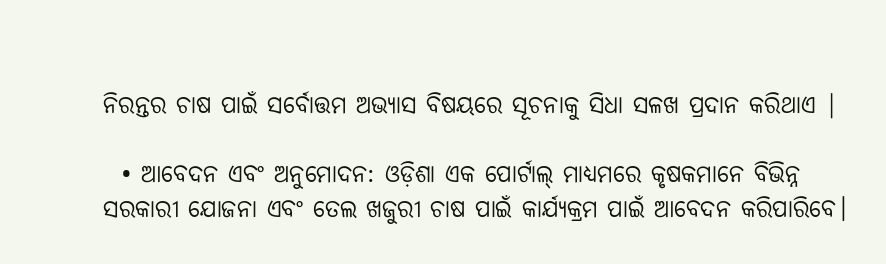ନିରନ୍ତର ଚାଷ ପାଇଁ ସର୍ବୋତ୍ତମ ଅଭ୍ୟାସ ବିଷୟରେ ସୂଚନାକୁ ସିଧା ସଳଖ ପ୍ରଦାନ କରିଥାଏ |

  • ଆବେଦନ ଏବଂ ଅନୁମୋଦନ: ଓଡ଼ିଶା ଏକ ପୋର୍ଟାଲ୍ ମାଧ୍ୟମରେ କୃଷକମାନେ ବିଭିନ୍ନ ସରକାରୀ ଯୋଜନା ଏବଂ ତେଲ ଖଜୁରୀ ଚାଷ ପାଇଁ କାର୍ଯ୍ୟକ୍ରମ ପାଇଁ ଆବେଦନ କରିପାରିବେ।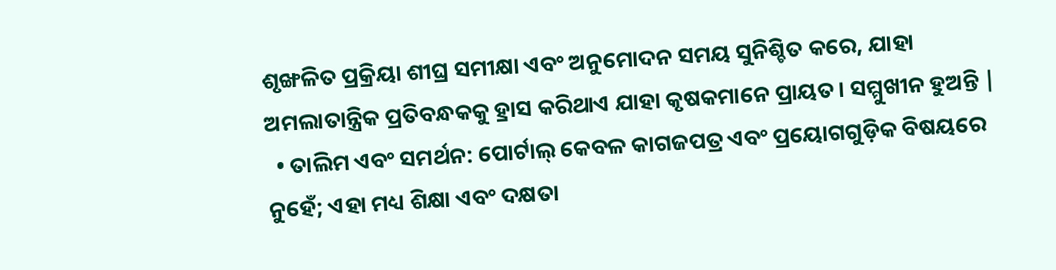ଶୃଙ୍ଖଳିତ ପ୍ରକ୍ରିୟା ଶୀଘ୍ର ସମୀକ୍ଷା ଏବଂ ଅନୁମୋଦନ ସମୟ ସୁନିଶ୍ଚିତ କରେ, ଯାହା ଅମଲାତାନ୍ତ୍ରିକ ପ୍ରତିବନ୍ଧକକୁ ହ୍ରାସ କରିଥାଏ ଯାହା କୃଷକମାନେ ପ୍ରାୟତ। ସମ୍ମୁଖୀନ ହୁଅନ୍ତି |
  • ତାଲିମ ଏବଂ ସମର୍ଥନ: ପୋର୍ଟାଲ୍ କେବଳ କାଗଜପତ୍ର ଏବଂ ପ୍ରୟୋଗଗୁଡ଼ିକ ବିଷୟରେ ନୁହେଁ; ଏହା ମଧ୍ୟ ଶିକ୍ଷା ଏବଂ ଦକ୍ଷତା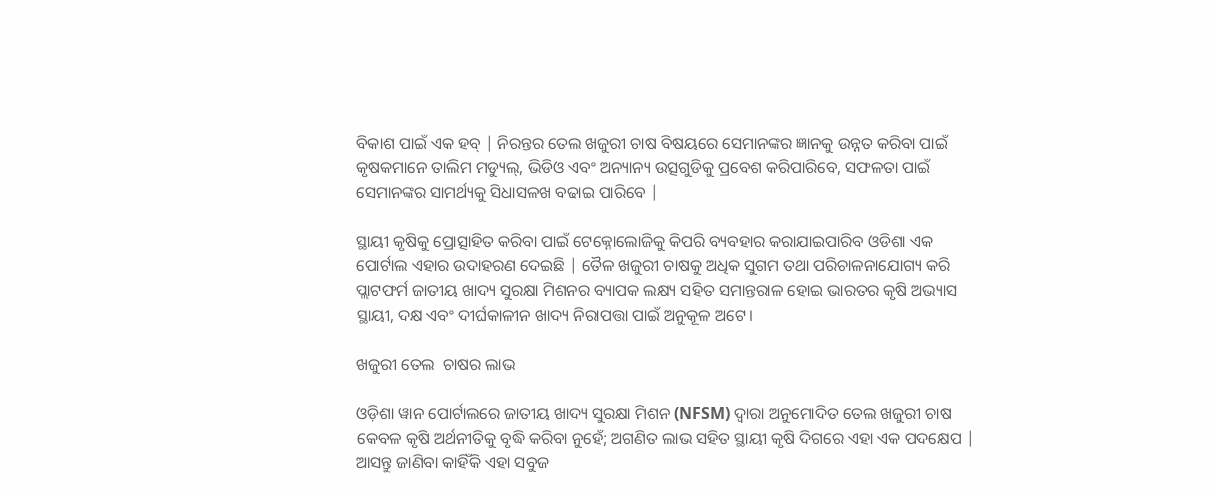ବିକାଶ ପାଇଁ ଏକ ହବ୍ | ନିରନ୍ତର ତେଲ ଖଜୁରୀ ଚାଷ ବିଷୟରେ ସେମାନଙ୍କର ଜ୍ଞାନକୁ ଉନ୍ନତ କରିବା ପାଇଁ କୃଷକମାନେ ତାଲିମ ମଡ୍ୟୁଲ୍, ଭିଡିଓ ଏବଂ ଅନ୍ୟାନ୍ୟ ଉତ୍ସଗୁଡିକୁ ପ୍ରବେଶ କରିପାରିବେ, ସଫଳତା ପାଇଁ ସେମାନଙ୍କର ସାମର୍ଥ୍ୟକୁ ସିଧାସଳଖ ବଢାଇ ପାରିବେ |

ସ୍ଥାୟୀ କୃଷିକୁ ପ୍ରୋତ୍ସାହିତ କରିବା ପାଇଁ ଟେକ୍ନୋଲୋଜିକୁ କିପରି ବ୍ୟବହାର କରାଯାଇପାରିବ ଓଡିଶା ଏକ ପୋର୍ଟାଲ ଏହାର ଉଦାହରଣ ଦେଇଛି | ତୈଳ ଖଜୁରୀ ଚାଷକୁ ଅଧିକ ସୁଗମ ତଥା ପରିଚାଳନାଯୋଗ୍ୟ କରି ପ୍ଲାଟଫର୍ମ ଜାତୀୟ ଖାଦ୍ୟ ସୁରକ୍ଷା ମିଶନର ବ୍ୟାପକ ଲକ୍ଷ୍ୟ ସହିତ ସମାନ୍ତରାଳ ହୋଇ ଭାରତର କୃଷି ଅଭ୍ୟାସ ସ୍ଥାୟୀ, ଦକ୍ଷ ଏବଂ ଦୀର୍ଘକାଳୀନ ଖାଦ୍ୟ ନିରାପତ୍ତା ପାଇଁ ଅନୁକୂଳ ଅଟେ।

ଖଜୁରୀ ତେଲ  ଚାଷର ଲାଭ

ଓଡ଼ିଶା ୱାନ ପୋର୍ଟାଲରେ ଜାତୀୟ ଖାଦ୍ୟ ସୁରକ୍ଷା ମିଶନ (NFSM) ଦ୍ୱାରା ଅନୁମୋଦିତ ତେଲ ଖଜୁରୀ ଚାଷ କେବଳ କୃଷି ଅର୍ଥନୀତିକୁ ବୃଦ୍ଧି କରିବା ନୁହେଁ; ଅଗଣିତ ଲାଭ ସହିତ ସ୍ଥାୟୀ କୃଷି ଦିଗରେ ଏହା ଏକ ପଦକ୍ଷେପ | ଆସନ୍ତୁ ଜାଣିବା କାହିଁକି ଏହା ସବୁଜ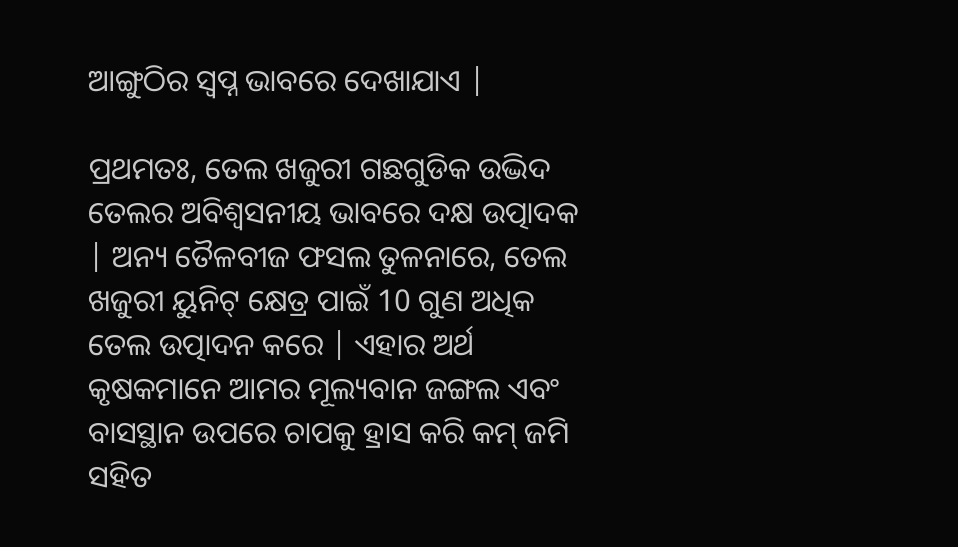ଆଙ୍ଗୁଠିର ସ୍ୱପ୍ନ ଭାବରେ ଦେଖାଯାଏ |

ପ୍ରଥମତଃ, ତେଲ ଖଜୁରୀ ଗଛଗୁଡିକ ଉଦ୍ଭିଦ ତେଲର ଅବିଶ୍ୱସନୀୟ ଭାବରେ ଦକ୍ଷ ଉତ୍ପାଦକ | ଅନ୍ୟ ତୈଳବୀଜ ଫସଲ ତୁଳନାରେ, ତେଲ ଖଜୁରୀ ୟୁନିଟ୍ କ୍ଷେତ୍ର ପାଇଁ 10 ଗୁଣ ଅଧିକ ତେଲ ଉତ୍ପାଦନ କରେ | ଏହାର ଅର୍ଥ କୃଷକମାନେ ଆମର ମୂଲ୍ୟବାନ ଜଙ୍ଗଲ ଏବଂ ବାସସ୍ଥାନ ଉପରେ ଚାପକୁ ହ୍ରାସ କରି କମ୍ ଜମି ସହିତ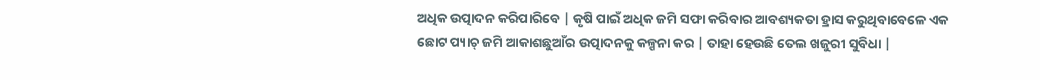ଅଧିକ ଉତ୍ପାଦନ କରିପାରିବେ | କୃଷି ପାଇଁ ଅଧିକ ଜମି ସଫା କରିବାର ଆବଶ୍ୟକତା ହ୍ରାସ କରୁଥିବାବେଳେ ଏକ ଛୋଟ ପ୍ୟାଚ୍ ଜମି ଆକାଶଛୁଆଁର ଉତ୍ପାଦନକୁ କଳ୍ପନା କର | ତାହା ହେଉଛି ତେଲ ଖଜୁରୀ ସୁବିଧା |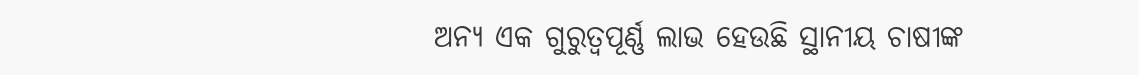ଅନ୍ୟ ଏକ ଗୁରୁତ୍ୱପୂର୍ଣ୍ଣ ଲାଭ ହେଉଛି ସ୍ଥାନୀୟ ଚାଷୀଙ୍କ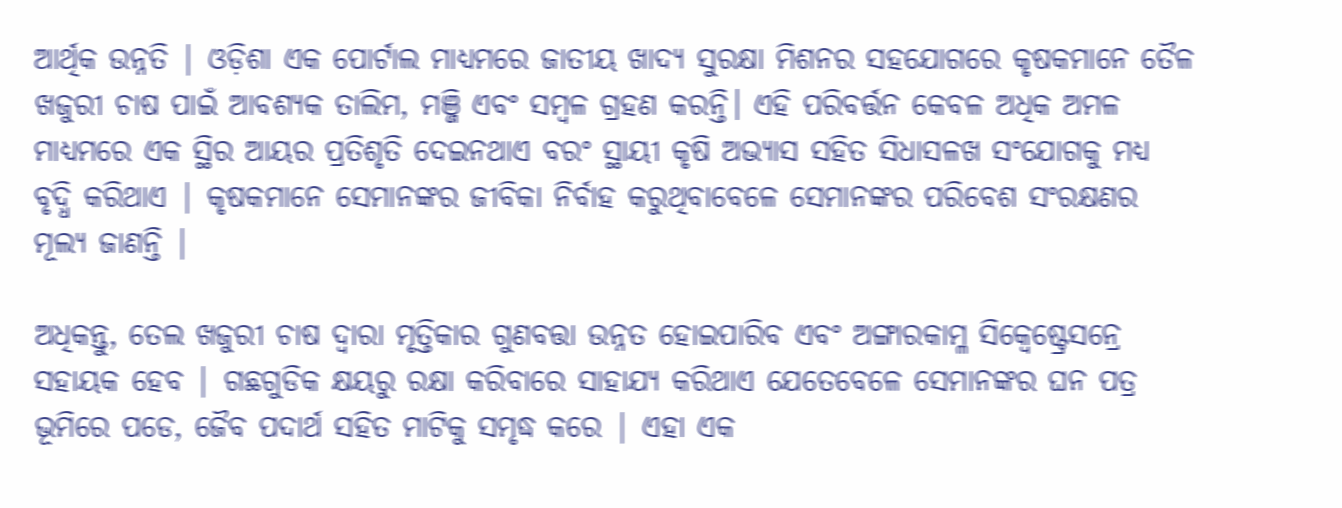ଆର୍ଥିକ ଉନ୍ନତି | ଓଡ଼ିଶା ଏକ ପୋର୍ଟାଲ ମାଧ୍ୟମରେ ଜାତୀୟ ଖାଦ୍ୟ ସୁରକ୍ଷା ମିଶନର ସହଯୋଗରେ କୃଷକମାନେ ତୈଳ ଖଜୁରୀ ଚାଷ ପାଇଁ ଆବଶ୍ୟକ ତାଲିମ, ମଞ୍ଜି ଏବଂ ସମ୍ବଳ ଗ୍ରହଣ କରନ୍ତି। ଏହି ପରିବର୍ତ୍ତନ କେବଳ ଅଧିକ ଅମଳ ମାଧ୍ୟମରେ ଏକ ସ୍ଥିର ଆୟର ପ୍ରତିଶୃତି ଦେଇନଥାଏ ବରଂ ସ୍ଥାୟୀ କୃଷି ଅଭ୍ୟାସ ସହିତ ସିଧାସଳଖ ସଂଯୋଗକୁ ମଧ୍ୟ ବୃଦ୍ଧି କରିଥାଏ | କୃଷକମାନେ ସେମାନଙ୍କର ଜୀବିକା ନିର୍ବାହ କରୁଥିବାବେଳେ ସେମାନଙ୍କର ପରିବେଶ ସଂରକ୍ଷଣର ମୂଲ୍ୟ ଜାଣନ୍ତି |

ଅଧିକନ୍ତୁ, ତେଲ ଖଜୁରୀ ଚାଷ ଦ୍ୱାରା ମୃତ୍ତିକାର ଗୁଣବତ୍ତା ଉନ୍ନତ ହୋଇପାରିବ ଏବଂ ଅଙ୍ଗାରକାମ୍ଳ ସିକ୍ୱେଷ୍ଟ୍ରେସନ୍ରେ ସହାୟକ ହେବ | ଗଛଗୁଡିକ କ୍ଷୟରୁ ରକ୍ଷା କରିବାରେ ସାହାଯ୍ୟ କରିଥାଏ ଯେତେବେଳେ ସେମାନଙ୍କର ଘନ ପତ୍ର ଭୂମିରେ ପଡେ, ଜୈବ ପଦାର୍ଥ ସହିତ ମାଟିକୁ ସମୃଦ୍ଧ କରେ | ଏହା ଏକ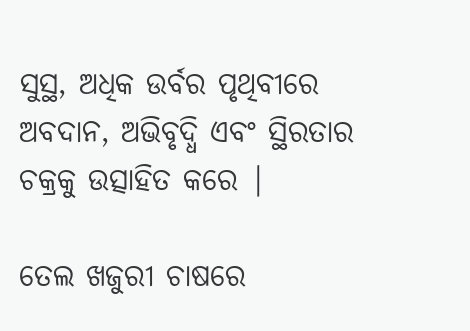ସୁସ୍ଥ, ଅଧିକ ଉର୍ବର ପୃଥିବୀରେ ଅବଦାନ, ଅଭିବୃଦ୍ଧି ଏବଂ ସ୍ଥିରତାର ଚକ୍ରକୁ ଉତ୍ସାହିତ କରେ |

ତେଲ ଖଜୁରୀ ଚାଷରେ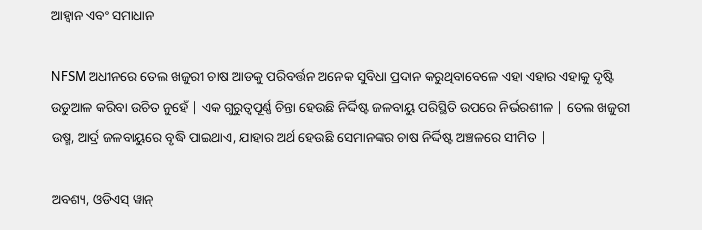ଆହ୍ୱାନ ଏବଂ ସମାଧାନ

NFSM ଅଧୀନରେ ତେଲ ଖଜୁରୀ ଚାଷ ଆଡକୁ ପରିବର୍ତ୍ତନ ଅନେକ ସୁବିଧା ପ୍ରଦାନ କରୁଥିବାବେଳେ ଏହା ଏହାର ଏହାକୁ ଦୃଷ୍ଟି ଉଡୁଆଳ କରିବା ଉଚିତ ନୁହେଁ | ଏକ ଗୁରୁତ୍ୱପୂର୍ଣ୍ଣ ଚିନ୍ତା ହେଉଛି ନିର୍ଦ୍ଦିଷ୍ଟ ଜଳବାୟୁ ପରିସ୍ଥିତି ଉପରେ ନିର୍ଭରଶୀଳ | ତେଲ ଖଜୁରୀ ଉଷ୍ମ, ଆର୍ଦ୍ର ଜଳବାୟୁରେ ବୃଦ୍ଧି ପାଇଥାଏ, ଯାହାର ଅର୍ଥ ହେଉଛି ସେମାନଙ୍କର ଚାଷ ନିର୍ଦ୍ଦିଷ୍ଟ ଅଞ୍ଚଳରେ ସୀମିତ |

ଅବଶ୍ୟ, ଓଡିଏସ୍ ୱାନ୍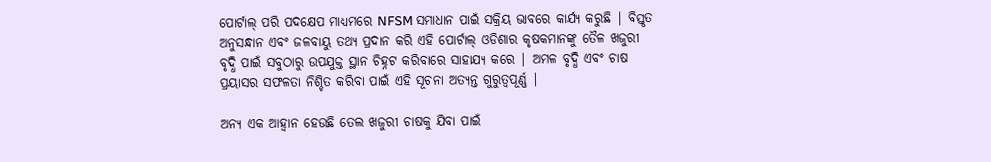ପୋର୍ଟାଲ୍ ପରି ପଦକ୍ଷେପ ମାଧ୍ୟମରେ NFSM ସମାଧାନ ପାଇଁ ସକ୍ରିୟ ଭାବରେ କାର୍ଯ୍ୟ କରୁଛି | ବିସ୍ତୃତ ଅନୁସନ୍ଧାନ ଏବଂ ଜଳବାୟୁ ତଥ୍ୟ ପ୍ରଦାନ କରି ଏହି ପୋର୍ଟାଲ୍ ଓଡିଶାର କୃଷକମାନଙ୍କୁ ତୈଳ ଖଜୁରୀ ବୃଦ୍ଧି ପାଇଁ ସବୁଠାରୁ ଉପଯୁକ୍ତ ସ୍ଥାନ ଚିହ୍ନଟ କରିବାରେ ସାହାଯ୍ୟ କରେ | ଅମଳ ବୃଦ୍ଧି ଏବଂ ଚାଷ ପ୍ରୟାସର ସଫଳତା ନିଶ୍ଚିତ କରିବା ପାଇଁ ଏହି ସୂଚନା ଅତ୍ୟନ୍ତ ଗୁରୁତ୍ୱପୂର୍ଣ୍ଣ |

ଅନ୍ୟ ଏକ ଆହ୍ୱାନ ହେଉଛି ତେଲ ଖଜୁରୀ ଚାଷକୁ ଯିବା ପାଇଁ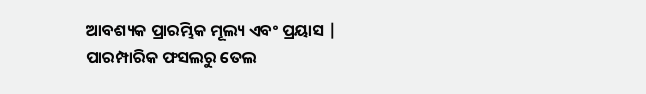ଆବଶ୍ୟକ ପ୍ରାରମ୍ଭିକ ମୂଲ୍ୟ ଏବଂ ପ୍ରୟାସ | ପାରମ୍ପାରିକ ଫସଲରୁ ତେଲ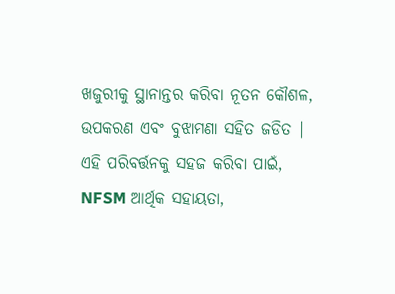ଖଜୁରୀକୁ ସ୍ଥାନାନ୍ତର କରିବା ନୂତନ କୌଶଳ, ଉପକରଣ ଏବଂ ବୁଝାମଣା ସହିତ ଜଡିତ | ଏହି ପରିବର୍ତ୍ତନକୁ ସହଜ କରିବା ପାଇଁ, NFSM ଆର୍ଥିକ ସହାୟତା,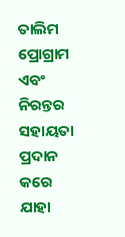ତାଲିମ ପ୍ରୋଗ୍ରାମ ଏବଂ ନିରନ୍ତର ସହାୟତା ପ୍ରଦାନ କରେ ଯାହା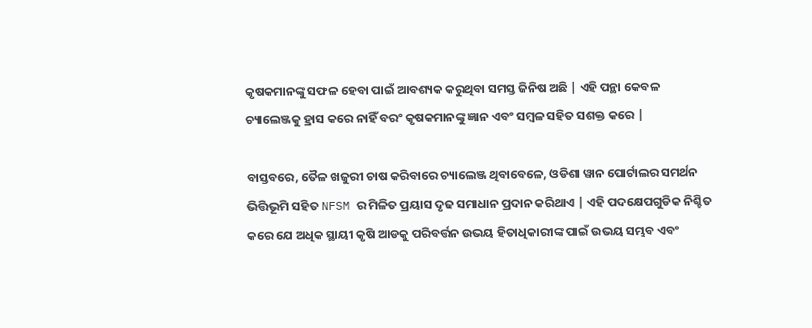କୃଷକମାନଙ୍କୁ ସଫଳ ହେବା ପାଇଁ ଆବଶ୍ୟକ କରୁଥିବା ସମସ୍ତ ଜିନିଷ ଅଛି | ଏହି ପନ୍ଥା କେବଳ ଚ୍ୟାଲେଞ୍ଜକୁ ହ୍ରାସ କରେ ନାହିଁ ବରଂ କୃଷକମାନଙ୍କୁ ଜ୍ଞାନ ଏବଂ ସମ୍ବଳ ସହିତ ସଶକ୍ତ କରେ |

ବାସ୍ତବରେ, ତୈଳ ଖଜୁରୀ ଚାଷ କରିବାରେ ଚ୍ୟାଲେଞ୍ଜ ଥିବାବେଳେ, ଓଡିଶା ୱାନ ପୋର୍ଟାଲର ସମର୍ଥନ ଭିତ୍ତିଭୂମି ସହିତ NFSM ର ମିଳିତ ପ୍ରୟାସ ଦୃଢ ସମାଧାନ ପ୍ରଦାନ କରିଥାଏ | ଏହି ପଦକ୍ଷେପଗୁଡିକ ନିଶ୍ଚିତ କରେ ଯେ ଅଧିକ ସ୍ଥାୟୀ କୃଷି ଆଡକୁ ପରିବର୍ତ୍ତନ ଉଭୟ ହିତାଧିକାରୀଙ୍କ ପାଇଁ ଉଭୟ ସମ୍ଭବ ଏବଂ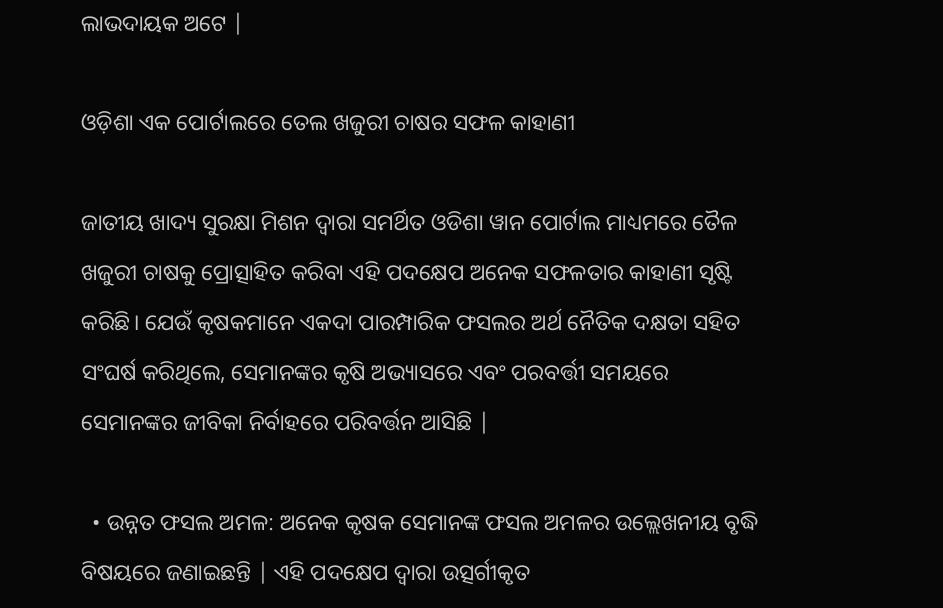ଲାଭଦାୟକ ଅଟେ |

ଓଡ଼ିଶା ଏକ ପୋର୍ଟାଲରେ ତେଲ ଖଜୁରୀ ଚାଷର ସଫଳ କାହାଣୀ

ଜାତୀୟ ଖାଦ୍ୟ ସୁରକ୍ଷା ମିଶନ ଦ୍ୱାରା ସମର୍ଥିତ ଓଡିଶା ୱାନ ପୋର୍ଟାଲ ମାଧ୍ୟମରେ ତୈଳ ଖଜୁରୀ ଚାଷକୁ ପ୍ରୋତ୍ସାହିତ କରିବା ଏହି ପଦକ୍ଷେପ ଅନେକ ସଫଳତାର କାହାଣୀ ସୃଷ୍ଟି କରିଛି। ଯେଉଁ କୃଷକମାନେ ଏକଦା ପାରମ୍ପାରିକ ଫସଲର ଅର୍ଥ ନୈତିକ ଦକ୍ଷତା ସହିତ ସଂଘର୍ଷ କରିଥିଲେ, ସେମାନଙ୍କର କୃଷି ଅଭ୍ୟାସରେ ଏବଂ ପରବର୍ତ୍ତୀ ସମୟରେ ସେମାନଙ୍କର ଜୀବିକା ନିର୍ବାହରେ ପରିବର୍ତ୍ତନ ଆସିଛି |

  • ଉନ୍ନତ ଫସଲ ଅମଳ: ଅନେକ କୃଷକ ସେମାନଙ୍କ ଫସଲ ଅମଳର ଉଲ୍ଲେଖନୀୟ ବୃଦ୍ଧି ବିଷୟରେ ଜଣାଇଛନ୍ତି | ଏହି ପଦକ୍ଷେପ ଦ୍ୱାରା ଉତ୍ସର୍ଗୀକୃତ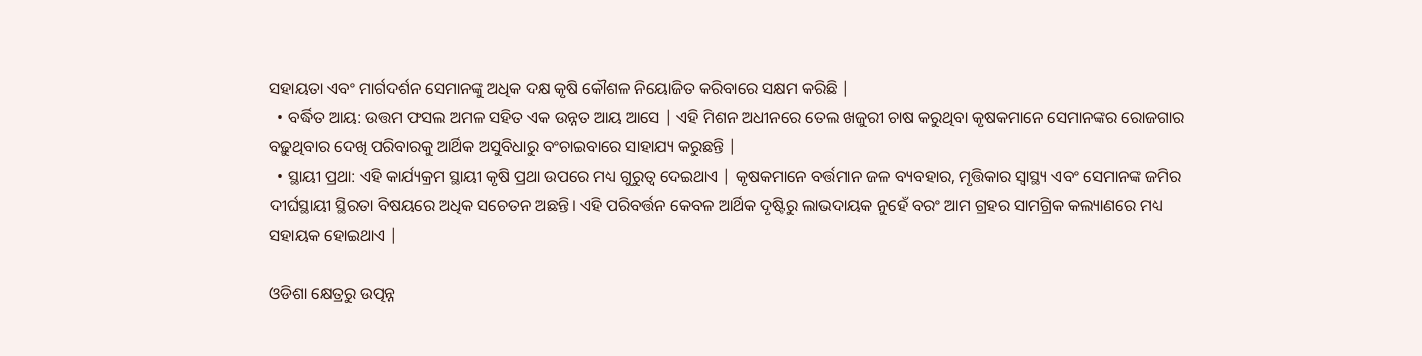ସହାୟତା ଏବଂ ମାର୍ଗଦର୍ଶନ ସେମାନଙ୍କୁ ଅଧିକ ଦକ୍ଷ କୃଷି କୌଶଳ ନିୟୋଜିତ କରିବାରେ ସକ୍ଷମ କରିଛି |
  • ବର୍ଦ୍ଧିତ ଆୟ: ଉତ୍ତମ ଫସଲ ଅମଳ ସହିତ ଏକ ଉନ୍ନତ ଆୟ ଆସେ | ଏହି ମିଶନ ଅଧୀନରେ ତେଲ ଖଜୁରୀ ଚାଷ କରୁଥିବା କୃଷକମାନେ ସେମାନଙ୍କର ରୋଜଗାର ବଢ଼ୁଥିବାର ଦେଖି ପରିବାରକୁ ଆର୍ଥିକ ଅସୁବିଧାରୁ ବଂଚାଇବାରେ ସାହାଯ୍ୟ କରୁଛନ୍ତି |
  • ସ୍ଥାୟୀ ପ୍ରଥା: ଏହି କାର୍ଯ୍ୟକ୍ରମ ସ୍ଥାୟୀ କୃଷି ପ୍ରଥା ଉପରେ ମଧ୍ୟ ଗୁରୁତ୍ୱ ଦେଇଥାଏ | କୃଷକମାନେ ବର୍ତ୍ତମାନ ଜଳ ବ୍ୟବହାର, ମୃତ୍ତିକାର ସ୍ୱାସ୍ଥ୍ୟ ଏବଂ ସେମାନଙ୍କ ଜମିର ଦୀର୍ଘସ୍ଥାୟୀ ସ୍ଥିରତା ବିଷୟରେ ଅଧିକ ସଚେତନ ଅଛନ୍ତି। ଏହି ପରିବର୍ତ୍ତନ କେବଳ ଆର୍ଥିକ ଦୃଷ୍ଟିରୁ ଲାଭଦାୟକ ନୁହେଁ ବରଂ ଆମ ଗ୍ରହର ସାମଗ୍ରିକ କଲ୍ୟାଣରେ ମଧ୍ୟ ସହାୟକ ହୋଇଥାଏ |

ଓଡିଶା କ୍ଷେତ୍ରରୁ ଉତ୍ପନ୍ନ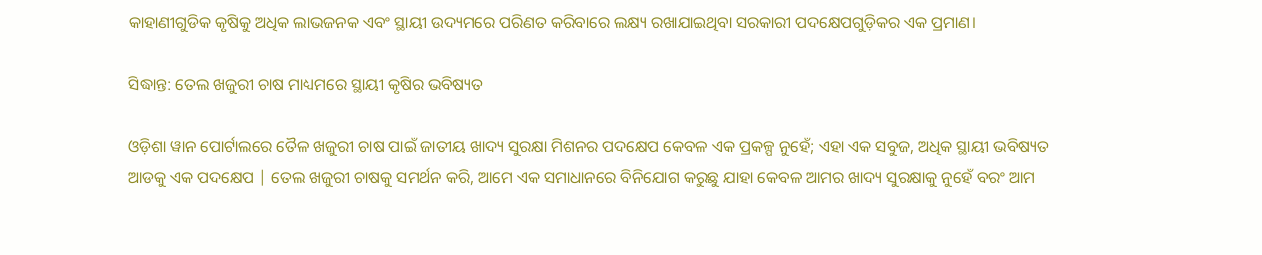କାହାଣୀଗୁଡିକ କୃଷିକୁ ଅଧିକ ଲାଭଜନକ ଏବଂ ସ୍ଥାୟୀ ଉଦ୍ୟମରେ ପରିଣତ କରିବାରେ ଲକ୍ଷ୍ୟ ରଖାଯାଇଥିବା ସରକାରୀ ପଦକ୍ଷେପଗୁଡ଼ିକର ଏକ ପ୍ରମାଣ।

ସିଦ୍ଧାନ୍ତ: ତେଲ ଖଜୁରୀ ଚାଷ ମାଧ୍ୟମରେ ସ୍ଥାୟୀ କୃଷିର ଭବିଷ୍ୟତ

ଓଡ଼ିଶା ୱାନ ପୋର୍ଟାଲରେ ତୈଳ ଖଜୁରୀ ଚାଷ ପାଇଁ ଜାତୀୟ ଖାଦ୍ୟ ସୁରକ୍ଷା ମିଶନର ପଦକ୍ଷେପ କେବଳ ଏକ ପ୍ରକଳ୍ପ ନୁହେଁ; ଏହା ଏକ ସବୁଜ, ଅଧିକ ସ୍ଥାୟୀ ଭବିଷ୍ୟତ ଆଡକୁ ଏକ ପଦକ୍ଷେପ | ତେଲ ଖଜୁରୀ ଚାଷକୁ ସମର୍ଥନ କରି, ଆମେ ଏକ ସମାଧାନରେ ବିନିଯୋଗ କରୁଛୁ ଯାହା କେବଳ ଆମର ଖାଦ୍ୟ ସୁରକ୍ଷାକୁ ନୁହେଁ ବରଂ ଆମ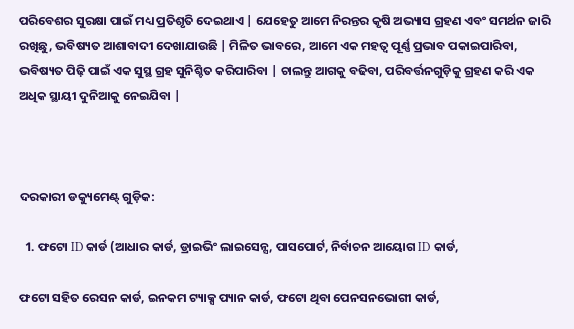ପରିବେଶର ସୁରକ୍ଷା ପାଇଁ ମଧ୍ୟ ପ୍ରତିଶୃତି ଦେଇଥାଏ | ଯେହେତୁ ଆମେ ନିରନ୍ତର କୃଷି ଅଭ୍ୟାସ ଗ୍ରହଣ ଏବଂ ସମର୍ଥନ ଜାରି ରଖିଛୁ, ଭବିଷ୍ୟତ ଆଶାବାଦୀ ଦେଖାଯାଉଛି | ମିଳିତ ଭାବରେ, ଆମେ ଏକ ମହତ୍ୱ ପୂର୍ଣ୍ଣ ପ୍ରଭାବ ପକାଇପାରିବା, ଭବିଷ୍ୟତ ପିଢ଼ି ପାଇଁ ଏକ ସୁସ୍ଥ ଗ୍ରହ ସୁନିଶ୍ଚିତ କରିପାରିବା | ଚାଲନ୍ତୁ ଆଗକୁ ବଢିବା, ପରିବର୍ତ୍ତନଗୁଡ଼ିକୁ ଗ୍ରହଣ କରି ଏକ ଅଧିକ ସ୍ଥାୟୀ ଦୁନିଆକୁ ନେଇଯିବା |



ଦରକାରୀ ଡକ୍ୟୁମେଣ୍ଟ୍ ଗୁଡ଼ିକ:

  1. ଫଟୋ ID କାର୍ଡ (ଆଧାର କାର୍ଡ, ଡ୍ରାଇଭିଂ ଲାଇସେନ୍ସ, ପାସପୋର୍ଟ, ନିର୍ବାଚନ ଆୟୋଗ ID କାର୍ଡ,

ଫଟୋ ସହିତ ରେସନ କାର୍ଡ, ଇନକମ ଟ୍ୟାକ୍ସ ପ୍ୟାନ କାର୍ଡ, ଫଟୋ ଥିବା ପେନସନଭୋଗୀ କାର୍ଡ,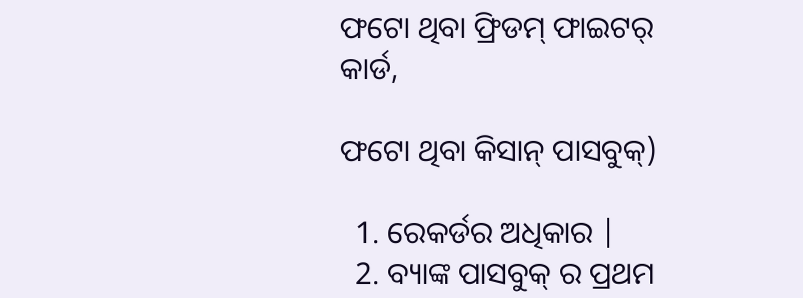ଫଟୋ ଥିବା ଫ୍ରିଡମ୍ ଫାଇଟର୍ କାର୍ଡ,

ଫଟୋ ଥିବା କିସାନ୍ ପାସବୁକ୍)

  1. ରେକର୍ଡର ଅଧିକାର |
  2. ବ୍ୟାଙ୍କ ପାସବୁକ୍ ର ପ୍ରଥମ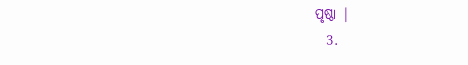ପୃଷ୍ଠା |
  3.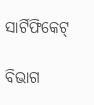ସାର୍ଟିଫିକେଟ୍

ବିଭାଗ